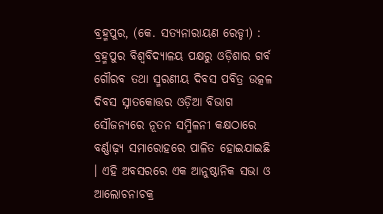ବ୍ରହ୍ମପୁର, (କେ. ସତ୍ୟନାରାୟଣ ରେଡ୍ଡୀ) : ବ୍ରହ୍ମପୁର ବିଶ୍ଵବିଦ୍ୟାଳୟ ପକ୍ଷରୁ ଓଡ଼ିଶାର ଗର୍ବ ଗୌରବ ତଥା ସ୍ମରଣୀୟ ଦିବସ ପବିତ୍ର ଉତ୍କଳ ଦିବସ ସ୍ନାତକୋତ୍ତର ଓଡ଼ିଆ ବିଭାଗ ସୌଜନ୍ୟରେ ନୂତନ ସମ୍ମିଳନୀ କକ୍ଷଠାରେ ବର୍ଣ୍ଣାଢ଼୍ୟ ସମାରୋହରେ ପାଳିତ ହୋଇଯାଇଛି । ଏହି ଅବସରରେ ଏକ ଆନୁଷ୍ଠାନିକ ସଭା ଓ ଆଲୋଚନାଚକ୍ର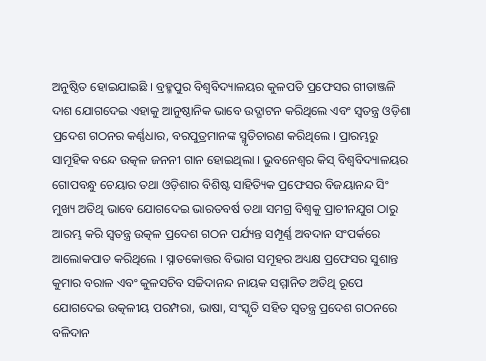ଅନୁଷ୍ଠିତ ହୋଇଯାଇଛି । ବ୍ରହ୍ମପୁର ବିଶ୍ଵବିଦ୍ୟାଳୟର କୁଳପତି ପ୍ରଫେସର ଗୀତାଞ୍ଜଳି ଦାଶ ଯୋଗଦେଇ ଏହାକୁ ଆନୁଷ୍ଠାନିକ ଭାବେ ଉଦ୍ଘାଟନ କରିଥିଲେ ଏବଂ ସ୍ୱତନ୍ତ୍ର ଓଡ଼ିଶା ପ୍ରଦେଶ ଗଠନର କର୍ଣ୍ଣଧାର, ବରପୁତ୍ରମାନଙ୍କ ସ୍ମୃତିଚାରଣ କରିଥିଲେ । ପ୍ରାରମ୍ଭରୁ ସାମୂହିକ ବନ୍ଦେ ଉତ୍କଳ ଜନନୀ ଗାନ ହୋଇଥିଲା । ଭୁବନେଶ୍ୱର କିସ୍ ବିଶ୍ଵବିଦ୍ୟାଳୟର ଗୋପବନ୍ଧୁ ଚେୟାର ତଥା ଓଡ଼ିଶାର ବିଶିଷ୍ଟ ସାହିତ୍ୟିକ ପ୍ରଫେସର ବିଜୟାନନ୍ଦ ସିଂ ମୁଖ୍ୟ ଅତିଥି ଭାବେ ଯୋଗଦେଇ ଭାରତବର୍ଷ ତଥା ସମଗ୍ର ବିଶ୍ୱକୁ ପ୍ରାଚୀନଯୁଗ ଠାରୁ ଆରମ୍ଭ କରି ସ୍ଵତନ୍ତ୍ର ଉତ୍କଳ ପ୍ରଦେଶ ଗଠନ ପର୍ଯ୍ୟନ୍ତ ସମ୍ପୂର୍ଣ୍ଣ ଅବଦାନ ସଂପର୍କରେ ଆଲୋକପାତ କରିଥିଲେ । ସ୍ନାତକୋତ୍ତର ବିଭାଗ ସମୂହର ଅଧ୍ୟକ୍ଷ ପ୍ରଫେସର ସୁଶାନ୍ତ କୁମାର ବରାଳ ଏବଂ କୁଳସଚିବ ସଚ୍ଚିଦାନନ୍ଦ ନାୟକ ସମ୍ମାନିତ ଅତିଥି ରୂପେ ଯୋଗଦେଇ ଉତ୍କଳୀୟ ପରମ୍ପରା, ଭାଷା, ସଂସ୍କୃତି ସହିତ ସ୍ଵତନ୍ତ୍ର ପ୍ରଦେଶ ଗଠନରେ ବଳିଦାନ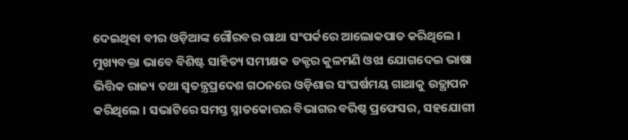ଦେଇଥିବା ବୀର ଓଡ଼ିଆଙ୍କ ଗୌରବର ଗାଥା ସଂପର୍କରେ ଆଲୋକପାତ କରିଥିଲେ । ମୁଖ୍ୟବକ୍ତା ଭାବେ ବିଶିଷ୍ଟ ସାହିତ୍ୟ ସମୀକ୍ଷକ ଡକ୍ଟର କୁଳମଣି ଓଝା ଯୋଗଦେଇ ଭାଷା ଭିତ୍ତିକ ରାଜ୍ୟ ତଥା ସ୍ଵତନ୍ତ୍ରପ୍ରଦେଶ ଗଠନରେ ଓଡ଼ିଶାର ସଂଘର୍ଷମୟ ଗାଥାକୁ ଉତ୍ଥାପନ କରିଥିଲେ । ସଭାଟିରେ ସମସ୍ତ ସ୍ନାତକୋତ୍ତର ବିଭାଗର ବରିଷ୍ଠ ପ୍ରଫେସର, ସହଯୋଗୀ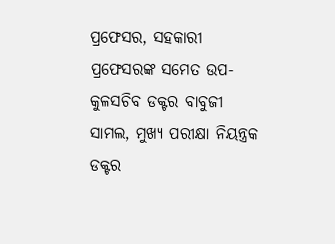ପ୍ରଫେସର, ସହକାରୀ ପ୍ରଫେସରଙ୍କ ସମେତ ଉପ-କୁଳସଚିବ ଡକ୍ଟର ବାବୁଜୀ ସାମଲ, ମୁଖ୍ୟ ପରୀକ୍ଷା ନିୟନ୍ତ୍ରକ ଡକ୍ଟର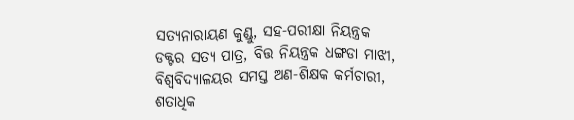ସତ୍ୟନାରାୟଣ କୁଣ୍ଡୁ, ସହ-ପରୀକ୍ଷା ନିୟନ୍ତ୍ରକ ଡକ୍ଟର ସତ୍ୟ ପାତ୍ର, ବିତ୍ତ ନିୟନ୍ତ୍ରକ ଧଙ୍ଗଡା ମାଝୀ, ବିଶ୍ଵବିଦ୍ୟାଳୟର ସମସ୍ତ ଅଣ-ଶିକ୍ଷକ କର୍ମଚାରୀ, ଶତାଧିକ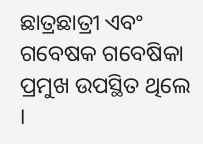ଛାତ୍ରଛାତ୍ରୀ ଏବଂ ଗବେଷକ ଗବେଷିକା ପ୍ରମୁଖ ଉପସ୍ଥିତ ଥିଲେ ।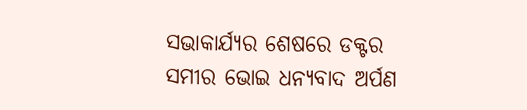ସଭାକାର୍ଯ୍ୟର ଶେଷରେ ଡକ୍ଟର ସମୀର ଭୋଇ ଧନ୍ୟବାଦ ଅର୍ପଣ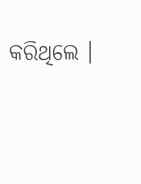କରିଥିଲେ ।